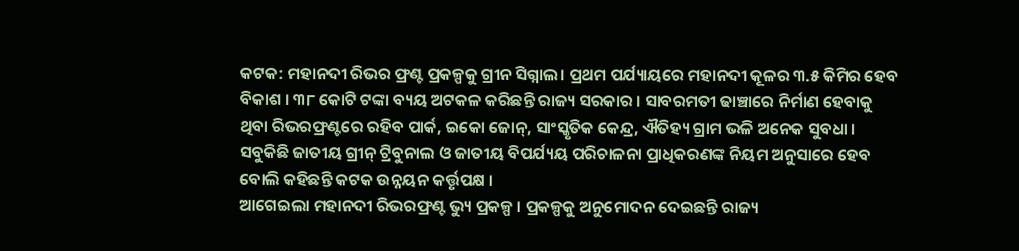କଟକ: ମହାନଦୀ ରିଭର ଫ୍ରଣ୍ଟ ପ୍ରକଳ୍ପକୁ ଗ୍ରୀନ ସିଗ୍ନାଲ। ପ୍ରଥମ ପର୍ଯ୍ୟାୟରେ ମହାନଦୀ କୂଳର ୩.୫ କିମିର ହେବ ବିକାଶ । ୩୮ କୋଟି ଟଙ୍କା ବ୍ୟୟ ଅଟକଳ କରିଛନ୍ତି ରାଜ୍ୟ ସରକାର । ସାବରମତୀ ଢାଞ୍ଚାରେ ନିର୍ମାଣ ହେବାକୁ ଥିବା ରିଭରଫ୍ରଣ୍ଟରେ ରହିବ ପାର୍କ, ଇକୋ ଜୋନ୍, ସାଂସ୍କୃତିକ କେନ୍ଦ୍ର, ଐତିହ୍ୟ ଗ୍ରାମ ଭଳି ଅନେକ ସୁବଧା । ସବୁକିଛି ଜାତୀୟ ଗ୍ରୀନ୍ ଟ୍ରିବୁନାଲ ଓ ଜାତୀୟ ବିପର୍ଯ୍ୟୟ ପରିଚାଳନା ପ୍ରାଧିକରଣଙ୍କ ନିୟମ ଅନୁସାରେ ହେବ ବୋଲି କହିଛନ୍ତି କଟକ ଉନ୍ନୟନ କର୍ତ୍ତୃପକ୍ଷ ।
ଆଗେଇଲା ମହାନଦୀ ରିଭରଫ୍ରଣ୍ଟ ଭ୍ୟୁ ପ୍ରକଳ୍ପ । ପ୍ରକଳ୍ପକୁ ଅନୁମୋଦନ ଦେଇଛନ୍ତି ରାଜ୍ୟ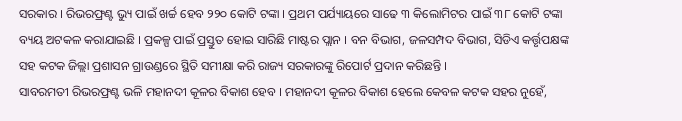ସରକାର । ରିଭରଫ୍ରଣ୍ଟ ଭ୍ୟୁ ପାଇଁ ଖର୍ଚ୍ଚ ହେବ ୨୨୦ କୋଟି ଟଙ୍କା । ପ୍ରଥମ ପର୍ଯ୍ୟାୟରେ ସାଢେ ୩ କିଲୋମିଟର ପାଇଁ ୩୮ କୋଟି ଟଙ୍କା ବ୍ୟୟ ଅଟକଳ କରାଯାଇଛି । ପ୍ରକଳ୍ପ ପାଇଁ ପ୍ରସ୍ତୁତ ହୋଇ ସାରିଛି ମାଷ୍ଟର ପ୍ଲାନ । ବନ ବିଭାଗ, ଜଳସମ୍ପଦ ବିଭାଗ, ସିଡିଏ କର୍ତ୍ତୃପକ୍ଷଙ୍କ ସହ କଟକ ଜିଲ୍ଲା ପ୍ରଶାସନ ଗ୍ରାଉଣ୍ଡରେ ସ୍ଥିତି ସମୀକ୍ଷା କରି ରାଜ୍ୟ ସରକାରଙ୍କୁ ରିପୋର୍ଟ ପ୍ରଦାନ କରିଛନ୍ତି ।
ସାବରମତୀ ରିଭରଫ୍ରଣ୍ଟ ଭଳି ମହାନଦୀ କୂଳର ବିକାଶ ହେବ । ମହାନଦୀ କୂଳର ବିକାଶ ହେଲେ କେବଳ କଟକ ସହର ନୁହେଁ,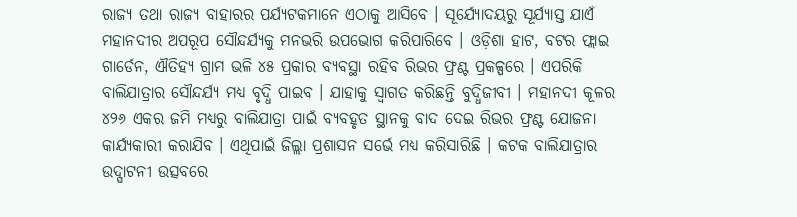ରାଜ୍ୟ ତଥା ରାଜ୍ୟ ବାହାରର ପର୍ଯ୍ୟଟକମାନେ ଏଠାକୁ ଆସିବେ । ସୂର୍ଯ୍ୟୋଦୟରୁ ସୂର୍ଯ୍ୟାସ୍ତ ଯାଏଁ ମହାନଦୀର ଅପରୂପ ସୌନ୍ଦର୍ଯ୍ୟକୁ ମନଭରି ଉପଭୋଗ କରିପାରିବେ । ଓଡ଼ିଶା ହାଟ, ବଟର ଫ୍ଲାଇ ଗାର୍ଡେନ, ଐତିହ୍ୟ ଗ୍ରାମ ଭଳି ୪୫ ପ୍ରକାର ବ୍ୟବସ୍ଥା ରହିବ ରିଭର ଫ୍ରଣ୍ଟ ପ୍ରକଳ୍ପରେ । ଏପରିକି ବାଲିଯାତ୍ରାର ସୌନ୍ଦର୍ଯ୍ୟ ମଧ୍ୟ ବୃଦ୍ଧି ପାଇବ । ଯାହାକୁ ସ୍ୱାଗତ କରିଛନ୍ତି ବୁଦ୍ଧିଜୀବୀ । ମହାନଦୀ କୂଳର ୪୨୬ ଏକର ଜମି ମଧ୍ୟରୁ ବାଲିଯାତ୍ରା ପାଇଁ ବ୍ୟବହୃତ ସ୍ଥାନକୁ ବାଦ ଦେଇ ରିଭର ଫ୍ରଣ୍ଟ ଯୋଜନା କାର୍ଯ୍ୟକାରୀ କରାଯିବ । ଏଥିପାଇଁ ଜିଲ୍ଲା ପ୍ରଶାସନ ସର୍ଭେ ମଧ୍ୟ କରିସାରିଛି । କଟକ ବାଲିଯାତ୍ରାର ଉଦ୍ଘାଟନୀ ଉତ୍ସବରେ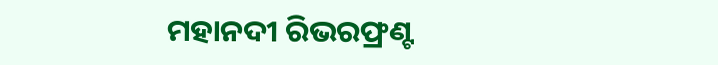ମହାନଦୀ ରିଭରଫ୍ରଣ୍ଟ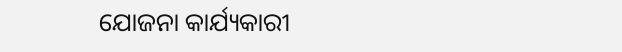ଯୋଜନା କାର୍ଯ୍ୟକାରୀ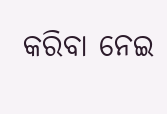କରିବା ନେଇ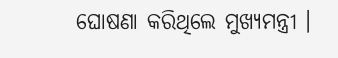ଘୋଷଣା କରିଥିଲେ ମୁଖ୍ୟମନ୍ତ୍ରୀ ।